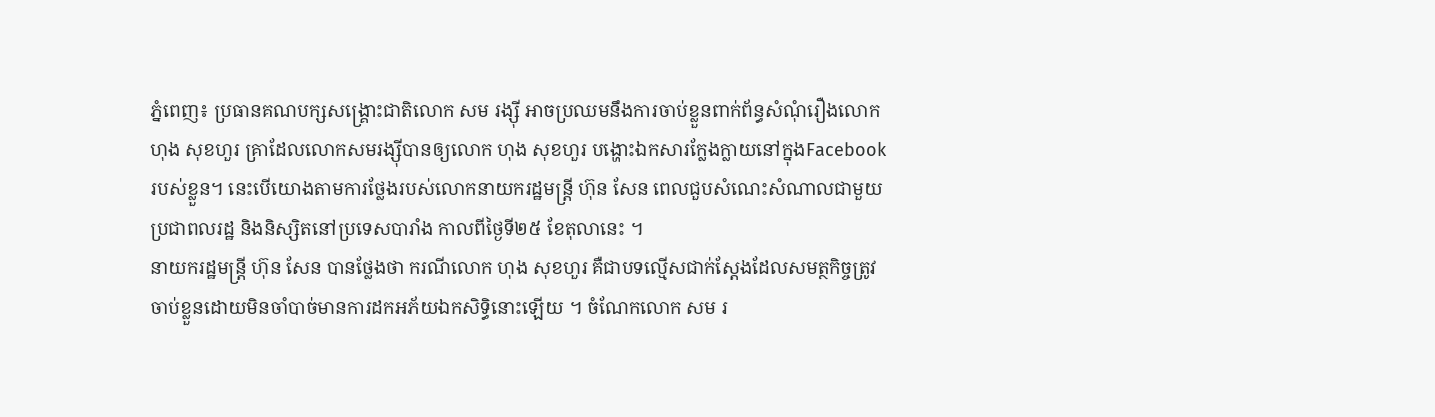ភ្នំពេញ៖ ប្រធានគណបក្សសង្គ្រោះជាតិលោក សម រង្ស៊ី អាចប្រឈមនឹងការចាប់ខ្លួនពាក់ព័ន្ធសំណុំរឿងលោក ហុង សុខហួរ គ្រាដែលលោកសមរង្ស៊ីបានឲ្យលោក ហុង សុខហួរ បង្ហោះឯកសារក្លែងក្លាយនៅក្នុងFacebook របស់ខ្លួន។ នេះបើយោងតាមការថ្លែងរបស់លោកនាយករដ្ឋមន្ត្រី ហ៊ុន សែន ពេលជួបសំណេះសំណាលជាមួយប្រជាពលរដ្ឋ និងនិស្សិតនៅប្រទេសបារាំង កាលពីថ្ងៃទី២៥ ខែតុលានេះ ។
នាយករដ្ឋមន្ត្រី ហ៊ុន សែន បានថ្លែងថា ករណីលោក ហុង សុខហួរ គឺជាបទល្មើសជាក់ស្តែងដែលសមត្ថកិច្ចត្រូវចាប់ខ្លួនដោយមិនចាំបាច់មានការដកអភ័យឯកសិទ្ធិនោះឡើយ ។ ចំណែកលោក សម រ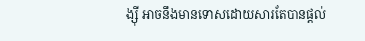ង្ស៊ី អាចនឹងមានទោសដោយសារតែបានផ្តល់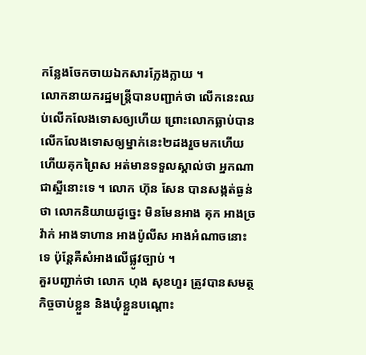កន្លែងចែកចាយឯកសារក្លែងក្លាយ ។
លោកនាយករដ្ឋមន្ត្រីបានបញ្ជាក់ថា លើកនេះឈប់លើកលែងទោសឲ្យហើយ ព្រោះលោកធ្លាប់បានលើកលែងទោសឲ្យម្នាក់នេះ២ដងរួចមកហើយ ហើយគុកព្រៃស អត់មានទទួលស្គាល់ថា អ្នកណាជាស្អីនោះទេ ។ លោក ហ៊ុន សែន បានសង្កត់ធ្ងន់ថា លោកនិយាយដូច្នេះ មិនមែនអាង គុក អាងច្រវ៉ាក់ អាងទាហាន អាងប៉ូលីស អាងអំណាចនោះទេ ប៉ុន្តែគឺសំអាងលើផ្លូវច្បាប់ ។
គួរបញ្ជាក់ថា លោក ហុង សុខហួរ ត្រូវបានសមត្ថកិច្ចចាប់ខ្លួន និងឃុំខ្លួនបណ្តោះ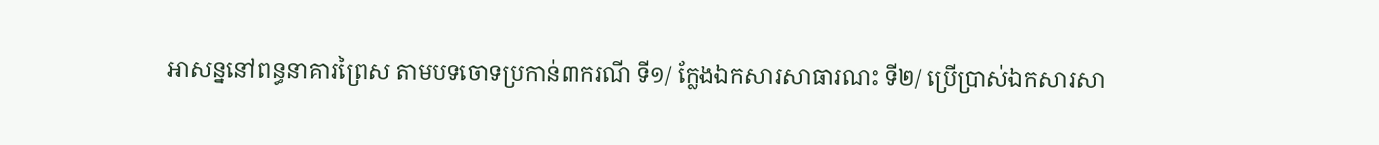អាសន្ននៅពន្ធនាគារព្រៃស តាមបទចោទប្រកាន់៣ករណី ទី១/ ក្លែងឯកសារសាធារណះ ទី២/ ប្រើប្រាស់ឯកសារសា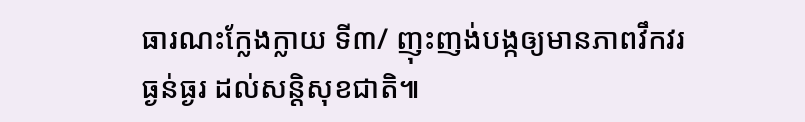ធារណះក្លែងក្លាយ ទី៣/ ញុះញង់បង្កឲ្យមានភាពវឹកវរធ្ងន់ធ្ងរ ដល់សន្តិសុខជាតិ៕